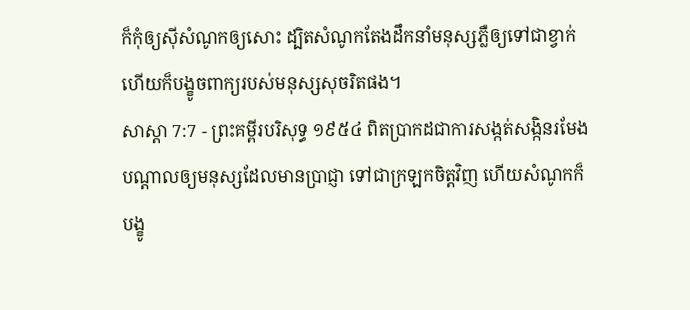ក៏កុំឲ្យស៊ីសំណូកឲ្យសោះ ដ្បិតសំណូកតែងដឹកនាំមនុស្សភ្លឺឲ្យទៅជាខ្វាក់ ហើយក៏បង្ខូចពាក្យរបស់មនុស្សសុចរិតផង។
សាស្តា 7:7 - ព្រះគម្ពីរបរិសុទ្ធ ១៩៥៤ ពិតប្រាកដជាការសង្កត់សង្កិនរមែងបណ្តាលឲ្យមនុស្សដែលមានប្រាជ្ញា ទៅជាក្រឡកចិត្តវិញ ហើយសំណូកក៏បង្ខូ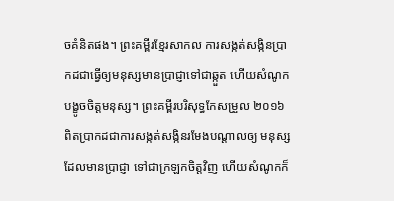ចគំនិតផង។ ព្រះគម្ពីរខ្មែរសាកល ការសង្កត់សង្កិនប្រាកដជាធ្វើឲ្យមនុស្សមានប្រាជ្ញាទៅជាឆ្កួត ហើយសំណូកបង្ខូចចិត្តមនុស្ស។ ព្រះគម្ពីរបរិសុទ្ធកែសម្រួល ២០១៦ ពិតប្រាកដជាការសង្កត់សង្កិនរមែងបណ្ដាលឲ្យ មនុស្សដែលមានប្រាជ្ញា ទៅជាក្រឡកចិត្តវិញ ហើយសំណូកក៏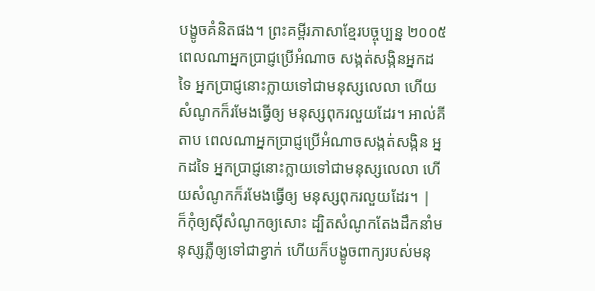បង្ខូចគំនិតផង។ ព្រះគម្ពីរភាសាខ្មែរបច្ចុប្បន្ន ២០០៥ ពេលណាអ្នកប្រាជ្ញប្រើអំណាច សង្កត់សង្កិនអ្នកដទៃ អ្នកប្រាជ្ញនោះក្លាយទៅជាមនុស្សលេលា ហើយសំណូកក៏រមែងធ្វើឲ្យ មនុស្សពុករលួយដែរ។ អាល់គីតាប ពេលណាអ្នកប្រាជ្ញប្រើអំណាចសង្កត់សង្កិន អ្នកដទៃ អ្នកប្រាជ្ញនោះក្លាយទៅជាមនុស្សលេលា ហើយសំណូកក៏រមែងធ្វើឲ្យ មនុស្សពុករលួយដែរ។ |
ក៏កុំឲ្យស៊ីសំណូកឲ្យសោះ ដ្បិតសំណូកតែងដឹកនាំមនុស្សភ្លឺឲ្យទៅជាខ្វាក់ ហើយក៏បង្ខូចពាក្យរបស់មនុ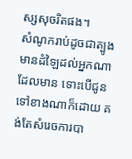ស្សសុចរិតផង។
សំណូករាប់ដូចជាត្បូងមានដំឡៃដល់អ្នកណាដែលមាន ទោះបើជូនទៅខាងណាក៏ដោយ គង់តែសំរេចការបា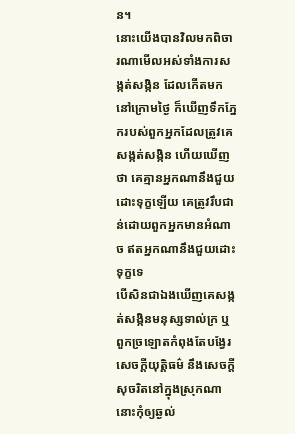ន។
នោះយើងបានវិលមកពិចារណាមើលអស់ទាំងការសង្កត់សង្កិន ដែលកើតមកនៅក្រោមថ្ងៃ ក៏ឃើញទឹកភ្នែករបស់ពួកអ្នកដែលត្រូវគេសង្កត់សង្កិន ហើយឃើញថា គេគ្មានអ្នកណានឹងជួយដោះទុក្ខឡើយ គេត្រូវរឹបជាន់ដោយពួកអ្នកមានអំណាច ឥតអ្នកណានឹងជួយដោះទុក្ខទេ
បើសិនជាឯងឃើញគេសង្កត់សង្កិនមនុស្សទាល់ក្រ ឬពួកច្រឡោតកំពុងតែបង្វែរសេចក្ដីយុត្តិធម៌ នឹងសេចក្ដីសុចរិតនៅក្នុងស្រុកណា នោះកុំឲ្យឆ្ងល់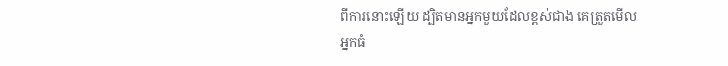ពីការនោះឡើយ ដ្បិតមានអ្នកមួយដែលខ្ពស់ជាង គេត្រួតមើលអ្នកធំ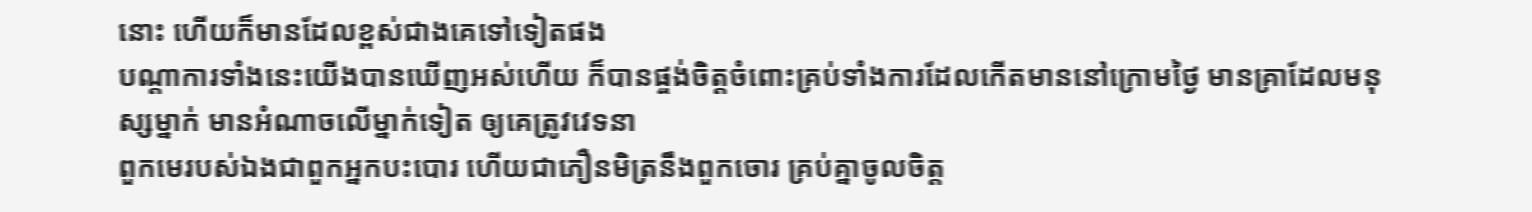នោះ ហើយក៏មានដែលខ្ពស់ជាងគេទៅទៀតផង
បណ្តាការទាំងនេះយើងបានឃើញអស់ហើយ ក៏បានផ្ចង់ចិត្តចំពោះគ្រប់ទាំងការដែលកើតមាននៅក្រោមថ្ងៃ មានគ្រាដែលមនុស្សម្នាក់ មានអំណាចលើម្នាក់ទៀត ឲ្យគេត្រូវវេទនា
ពួកមេរបស់ឯងជាពួកអ្នកបះបោរ ហើយជាភឿនមិត្រនឹងពួកចោរ គ្រប់គ្នាចូលចិត្ត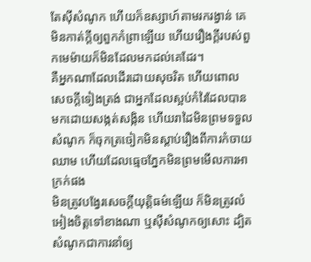តែស៊ីសំណូក ហើយក៏ឧស្សាហ៍តាមរករង្វាន់ គេមិនកាត់ក្តីឲ្យពួកកំព្រាឡើយ ហើយរឿងក្តីរបស់ពួកមេម៉ាយក៏មិនដែលមកដល់គេដែរ។
គឺអ្នកណាដែលដើរដោយសុចរិត ហើយពោលសេចក្ដីទៀងត្រង់ ជាអ្នកដែលស្អប់កំរៃដែលបានមកដោយសង្កត់សង្កិន ហើយរាដៃមិនព្រមទទួលសំណូក ក៏ចុកត្រចៀកមិនស្តាប់រឿងពីការកំចាយឈាម ហើយដែលធ្មេចភ្នែកមិនព្រមមើលការអាក្រក់ផង
មិនត្រូវបង្វែរសេចក្ដីយុត្តិធម៌ឡើយ ក៏មិនត្រូវលំអៀងចិត្តទៅខាងណា ឬស៊ីសំណូកឲ្យសោះ ដ្បិតសំណូកជាការនាំឲ្យ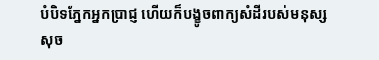បំបិទភ្នែកអ្នកប្រាជ្ញ ហើយក៏បង្ខូចពាក្យសំដីរបស់មនុស្សសុច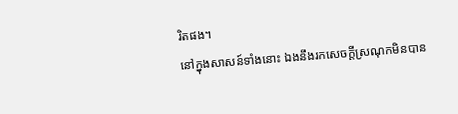រិតផង។
នៅក្នុងសាសន៍ទាំងនោះ ឯងនឹងរកសេចក្ដីស្រណុកមិនបាន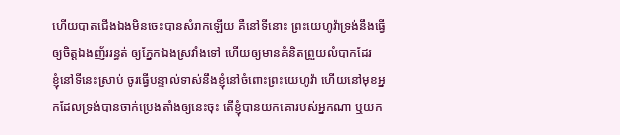ហើយបាតជើងឯងមិនចេះបានសំរាកឡើយ គឺនៅទីនោះ ព្រះយេហូវ៉ាទ្រង់នឹងធ្វើឲ្យចិត្តឯងញ័ររន្ធត់ ឲ្យភ្នែកឯងស្រវាំងទៅ ហើយឲ្យមានគំនិតព្រួយលំបាកដែរ
ខ្ញុំនៅទីនេះស្រាប់ ចូរធ្វើបន្ទាល់ទាស់នឹងខ្ញុំនៅចំពោះព្រះយេហូវ៉ា ហើយនៅមុខអ្នកដែលទ្រង់បានចាក់ប្រេងតាំងឲ្យនេះចុះ តើខ្ញុំបានយកគោរបស់អ្នកណា ឬយក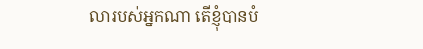លារបស់អ្នកណា តើខ្ញុំបានបំ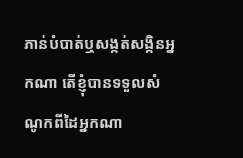ភាន់បំបាត់ឬសង្កត់សង្កិនអ្នកណា តើខ្ញុំបានទទួលសំណូកពីដៃអ្នកណា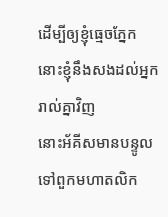ដើម្បីឲ្យខ្ញុំធ្មេចភ្នែក នោះខ្ញុំនឹងសងដល់អ្នករាល់គ្នាវិញ
នោះអ័គីសមានបន្ទូលទៅពួកមហាតលិក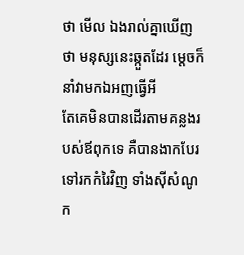ថា មើល ឯងរាល់គ្នាឃើញថា មនុស្សនេះឆ្កួតដែរ ម្តេចក៏នាំវាមកឯអញធ្វើអី
តែគេមិនបានដើរតាមគន្លងរបស់ឪពុកទេ គឺបានងាកបែរទៅរកកំរៃវិញ ទាំងស៊ីសំណូក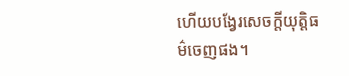ហើយបង្វែរសេចក្ដីយុត្តិធម៌ចេញផង។